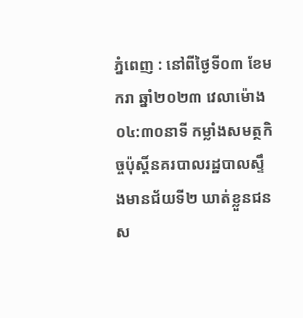ភ្នំពេញ : នៅពីថ្ងៃទី០៣ ខែមករា ឆ្នាំ២០២៣ វេលាម៉ោង ០៤:៣០នាទី កម្លាំងសមត្ថកិច្ចប៉ុស្តិ៍នគរបាលរដ្ឋបាលស្ទឹងមានជ័យទី២ ឃាត់ខ្លួនជនស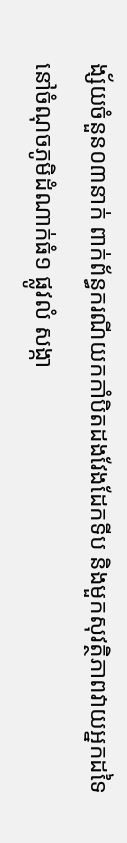ង្ស័យចំនួន០៣នាក់ ពាក់ព័ន្ធករណីយកកាំបិតដងវែងដែកទីប និងមួកសុវត្ថិភាពវាយអ្នកដទៃ នៅចំណុចភូមិដំណាក់ធំ១ ផ្លូវលំ សង្កា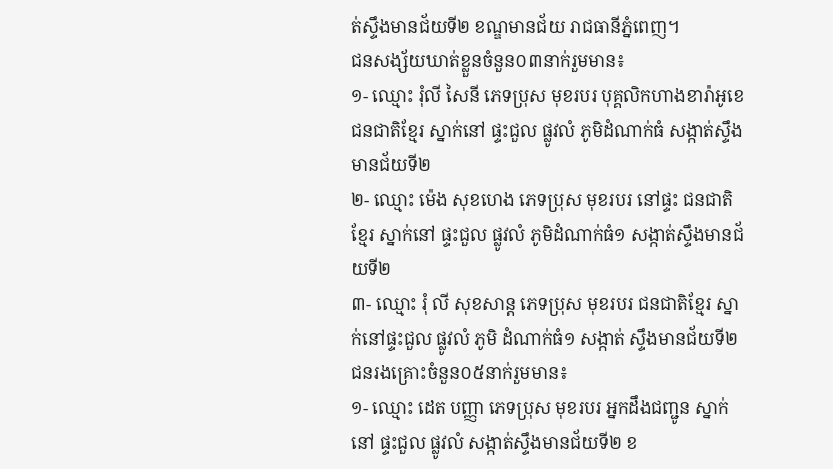ត់ស្ទឹងមានជ័យទី២ ខណ្ឌមានជ័យ រាជធានីភ្នំពេញ។
ជនសង្ស័យឃាត់ខ្លួនចំនួន០៣នាក់រួមមាន៖
១- ឈ្មោះ រុំលី សៃនី ភេទប្រុស មុខរបរ បុគ្គលិកហាងខារ៉ាអូខេ ជនជាតិខ្មែរ ស្នាក់នៅ ផ្ទះជួល ផ្លូវលំ ភូមិដំណាក់ធំ សង្កាត់ស្ទឹងមានជ័យទី២
២- ឈ្មោះ ម៉េង សុខហេង ភេទប្រុស មុខរបរ នៅផ្ទះ ជនជាតិខ្មែរ ស្នាក់នៅ ផ្ទះជួល ផ្លូវលំ ភូមិដំណាក់ធំ១ សង្កាត់ស្ទឹងមានជ័យទី២
៣- ឈ្មោះ រុំ លី សុខសាន្ត ភេទប្រុស មុខរបរ ជនជាតិខ្មែរ ស្នាក់នៅផ្ទះជួល ផ្លូវលំ ភូមិ ដំណាក់ធំ១ សង្កាត់ ស្ទឹងមានជ័យទី២
ជនរងគ្រោះចំនួន០៥នាក់រួមមាន៖
១- ឈ្មោះ ដេត បញ្ញា ភេទប្រុស មុខរបរ អ្នកដឹងជញ្ជូន ស្នាក់នៅ ផ្ទះជួល ផ្លូវលំ សង្កាត់ស្ទឹងមានជ័យទី២ ខ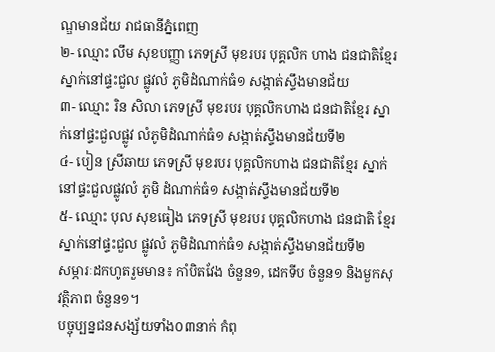ណ្ឌមានជ័យ រាជធានីភ្នំពេញ
២- ឈ្មោះ លឹម សុខបញ្ញា ភេទស្រី មុខរបរ បុគ្គលិក ហាង ជនជាតិខ្មែរ ស្នាក់នៅផ្ទះជួល ផ្លូវលំ ភូមិដំណាក់ធំ១ សង្កាត់ស្ទឹងមានជ័យ
៣- ឈ្មោះ រិន សិលា ភេទស្រី មុខរបរ បុគ្គលិកហាង ជនជាតិខ្មែរ ស្នាក់នៅផ្ទះជួលផ្លូវ លំភូមិដំណាក់ធំ១ សង្កាត់ស្ទឹងមានជ័យទី២
៤- បៀន ស្រីឆាយ ភេទស្រី មុខរបរ បុគ្គលិកហាង ជនជាតិខ្មែរ ស្នាក់នៅផ្ទះជួលផ្លូវលំ ភូមិ ដំណាក់ធំ១ សង្កាត់ស្ទឹងមានជ័យទី២
៥- ឈ្មោះ បុល សុខធៀង ភេទស្រី មុខរបរ បុគ្គលិកហាង ជនជាតិ ខ្មែរ ស្នាក់នៅផ្ទះជួល ផ្លូវលំ ភូមិដំណាក់ធំ១ សង្កាត់ស្ទឹងមានជ័យទី២
សម្ភារៈដកហូតរួមមាន៖ កាំបិតវែង ចំនួន១, ដេកទីប ចំនួន១ និងមួកសុវត្ថិភាព ចំនួន១។
បច្ចុប្បន្នជនសង្ស័យទាំង០៣នាក់ កំពុ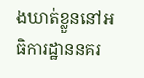ងឃាត់ខ្លួននៅអធិការដ្ឋាននគរ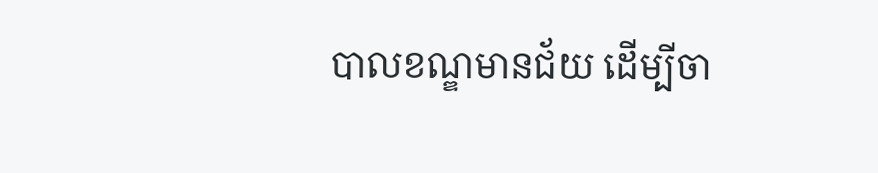បាលខណ្ឌមានជ័យ ដើម្បីចា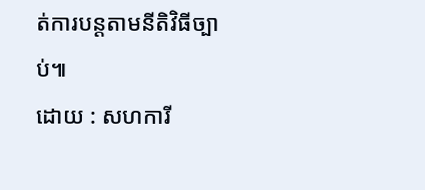ត់ការបន្តតាមនីតិវិធីច្បាប់៕
ដោយ : សហការី